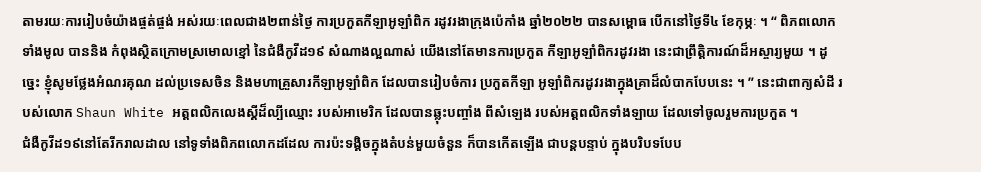តាមរយៈការរៀបចំយ៉ាងផ្ចត់ផ្ចង់ អស់រយៈពេលជាង២ពាន់ថ្ងៃ ការប្រកួតកីឡាអូឡាំពិក រដូវរងាក្រុងប៉េកាំង ឆ្នាំ២០២២ បានសម្ពោធ បើកនៅថ្ងៃទី៤ ខែកុម្ភៈ ។ “ ពិភពលោកទាំងមូល បាននិង កំពុងស្ថិតក្រោមស្រមោលខ្មៅ នៃជំងឺកូវីដ១៩ សំណាងល្អណាស់ យើងនៅតែមានការប្រកួត កីឡាអូឡាំពិករដូវរងា នេះជាព្រឹតិ្តការណ៍ដ៏អស្ចារ្យមួយ ។ ដូច្នេះ ខ្ញុំសូមថ្លែងអំណរគុណ ដល់ប្រទេសចិន និងមហាគ្រួសារកីឡាអូឡាំពិក ដែលបានរៀបចំការ ប្រកួតកីឡា អូឡាំពិករដូវរងាក្នុងគ្រាដ៏លំបាកបែបនេះ ។ ” នេះជាពាក្យសំដី របស់លោក Shaun White អត្តពលិកលេងស្គីដ៏ល្បីឈ្មោះ របស់អាមេរិក ដែលបានឆ្លុះបញ្ចាំង ពីសំឡេង របស់អត្តពលិកទាំងឡាយ ដែលទៅចូលរួមការប្រកួត ។
ជំងឺកូវីដ១៩នៅតែរីករាលដាល នៅទូទាំងពិភពលោកដដែល ការប៉ះទង្គិចក្នុងតំបន់មួយចំនួន ក៏បានកើតឡើង ជាបន្តបន្ទាប់ ក្នុងបរិបទបែប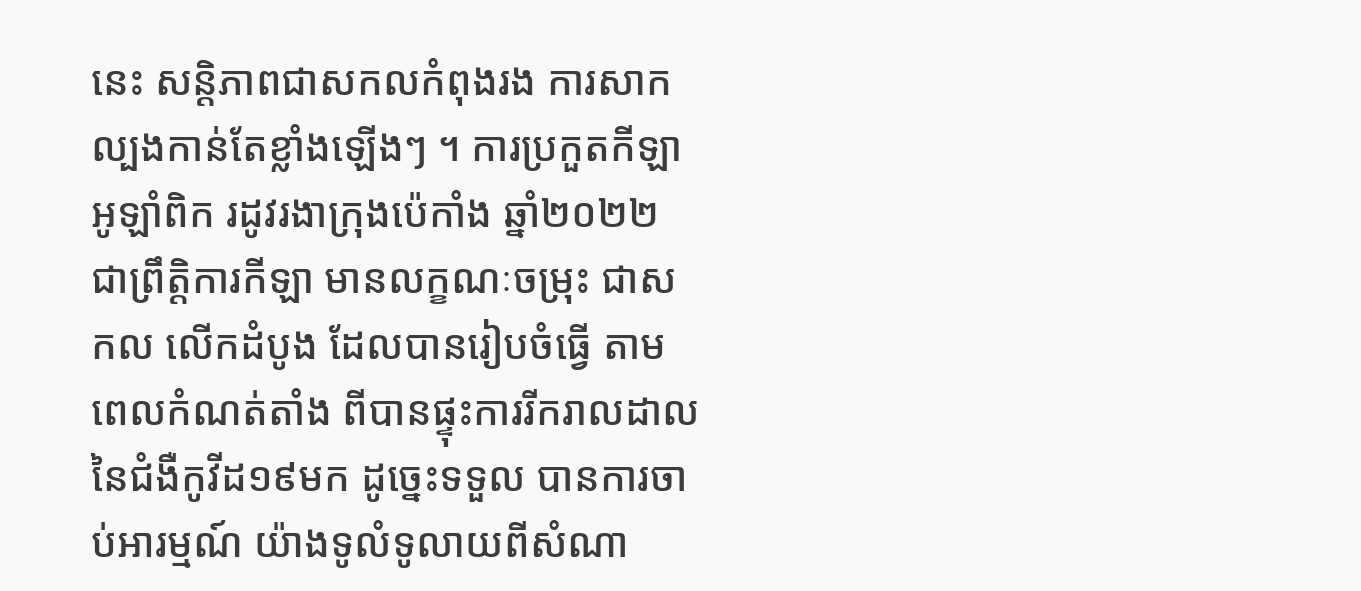នេះ សន្តិភាពជាសកលកំពុងរង ការសាកល្បងកាន់តែខ្លាំងឡើងៗ ។ ការប្រកួតកីឡា អូឡាំពិក រដូវរងាក្រុងប៉េកាំង ឆ្នាំ២០២២ ជាព្រឹតិ្តការកីឡា មានលក្ខណៈចម្រុះ ជាសកល លើកដំបូង ដែលបានរៀបចំធ្វើ តាមពេលកំណត់តាំង ពីបានផ្ទុះការរីករាលដាល នៃជំងឺកូវីដ១៩មក ដូច្នេះទទួល បានការចាប់អារម្មណ៍ យ៉ាងទូលំទូលាយពីសំណា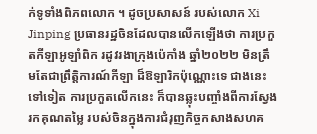ក់ទូទាំងពិភពលោក ។ ដូចប្រសាសន៍ របស់លោក Xi Jinping ប្រធានរដ្ឋចិនដែលបានលើកឡើងថា ការប្រកួតកីឡាអូឡាំពិក រដូវរងាក្រុងប៉េកាំង ឆ្នាំ២០២២ មិនត្រឹមតែជាព្រឹតិ្តការណ៍កីឡា ដ៏ឱឡារិកប៉ុណ្ណោះទេ ជាងនេះទៅទៀត ការប្រកួតលើកនេះ ក៏បានឆ្លុះបញ្ចាំងពីការស្វែងរកគុណតម្លៃ របស់ចិនក្នុងការជំរុញកិច្ចកសាងសហគ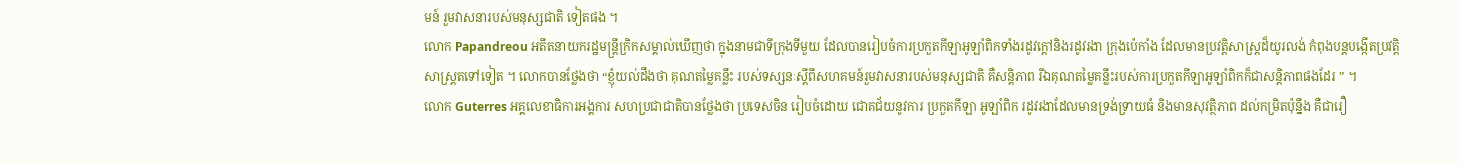មន៍ រួមវាសនារបស់មនុស្សជាតិ ទៀតផង ។
លោក Papandreou អតីតនាយករដ្ឋមន្ត្រីក្រិកសម្គាល់ឃើញថា ក្នុងនាមជាទីក្រុងទីមួយ ដែលបានរៀបចំការប្រកួតកីឡាអូឡាំពិកទាំងរដូវក្តៅនិងរដូវរងា ក្រុងប៉េកាំង ដែលមានប្រវតិ្តសាស្ត្រដ៏យូរលង់ កំពុងបន្តបង្កើតប្រវត្តិសាស្ត្រតទៅទៀត ។ លោកបានថ្លែងថា “ខ្ញុំយល់ដឹងថា គុណតម្លៃគន្លឹះ របស់ទស្សនៈស្តីពីសហគមន៍រួមវាសនារបស់មនុស្សជាតិ គឺសន្តិភាព រីឯគុណតម្លៃគន្លឹះរបស់ការប្រកួតកីឡាអូឡាំពិកក៏ជាសន្តិភាពផងដែរ ” ។
លោក Guterres អគ្គលេខាធិការអង្គការ សហប្រជាជាតិបានថ្លែងថា ប្រទេសចិន រៀបចំដោយ ជោគជ័យនូវការ ប្រកួតកីឡា អូឡាំពិក រដូវរងាដែលមានទ្រង់ទ្រាយធំ និងមានសុវត្ថិភាព ដល់កម្រិតប៉ុន្នឹង គឺជារឿ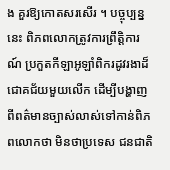ង គួរឱ្យកោតសរសើរ ។ បច្ចុប្បន្ននេះ ពិភពលោកត្រូវការព្រឹត្តិការណ៍ ប្រកួតកីឡាអូឡាំពិករដូវរងាដ៏ជោគជ័យមួយលើក ដើម្បីបង្ហាញពីពត៌មានច្បាស់លាស់ទៅកាន់ពិភពលោកថា មិនថាប្រទេស ជនជាតិ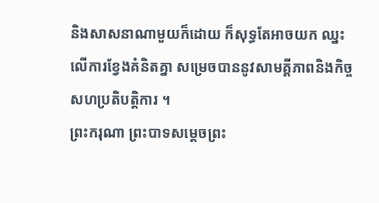និងសាសនាណាមួយក៏ដោយ ក៏សុទ្ធតែអាចយក ឈ្នះលើការខ្វែងគំនិតគ្នា សម្រេចបាននូវសាមគ្គីភាពនិងកិច្ចសហប្រតិបតិ្តការ ។
ព្រះករុណា ព្រះបាទសម្ដេចព្រះ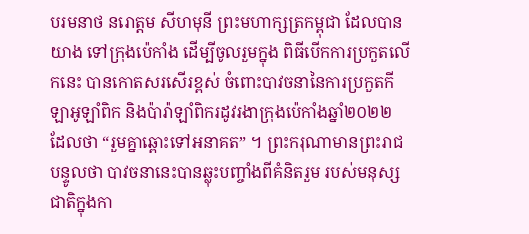បរមនាថ នរោត្តម សីហមុនី ព្រះមហាក្សត្រកម្ពុជា ដែលបានយាង ទៅក្រុងប៉េកាំង ដើម្បីចូលរួមក្នុង ពិធីបើកការប្រកួតលើកនេះ បានកោតសរសើរខ្ពស់ ចំពោះបាវចនានៃការប្រកួតកីឡាអូឡាំពិក និងប៉ារ៉ាឡាំពិករដូវរងាក្រុងប៉េកាំងឆ្នាំ២០២២ ដែលថា “រួមគ្នាឆ្ពោះទៅអនាគត” ។ ព្រះករុណាមានព្រះរាជបន្ទូលថា បាវចនានេះបានឆ្លុះបញ្ចាំងពីគំនិតរួម របស់មនុស្សជាតិក្នុងកា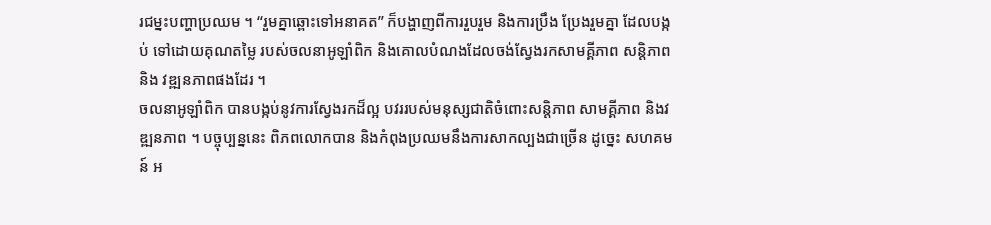រជម្នះបញ្ហាប្រឈម ។ “រួមគ្នាឆ្ពោះទៅអនាគត” ក៏បង្ហាញពីការរួបរួម និងការប្រឹង ប្រែងរួមគ្នា ដែលបង្កប់ ទៅដោយគុណតម្លៃ របស់ចលនាអូឡាំពិក និងគោលបំណងដែលចង់ស្វែងរកសាមគ្គីភាព សន្តិភាពនិង វឌ្ឍនភាពផងដែរ ។
ចលនាអូឡាំពិក បានបង្កប់នូវការស្វែងរកដ៏ល្អ បវររបស់មនុស្សជាតិចំពោះសន្តិភាព សាមគ្គីភាព និងវឌ្ឍនភាព ។ បច្ចុប្បន្ននេះ ពិភពលោកបាន និងកំពុងប្រឈមនឹងការសាកល្បងជាច្រើន ដូច្នេះ សហគមន៍ អ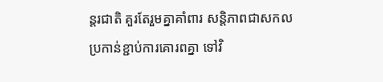ន្តរជាតិ គួរតែរួមគ្នាគាំពារ សន្តិភាពជាសកល ប្រកាន់ខ្ជាប់ការគោរពគ្នា ទៅវិ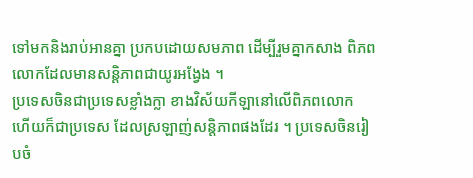ទៅមកនិងរាប់អានគ្នា ប្រកបដោយសមភាព ដើម្បីរួមគ្នាកសាង ពិភពលោកដែលមានសន្តិភាពជាយូរអង្វែង ។
ប្រទេសចិនជាប្រទេសខ្លាំងក្លា ខាងវិស័យកីឡានៅលើពិភពលោក ហើយក៏ជាប្រទេស ដែលស្រឡាញ់សន្តិភាពផងដែរ ។ ប្រទេសចិនរៀបចំ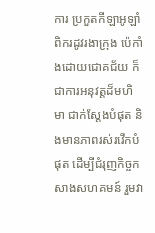ការ ប្រកួតកីឡាអូឡាំពិករដូវរងាក្រុង ប៉េកាំងដោយជោគជ័យ ក៏ជាការអនុវត្តដ៏មហិមា ជាក់ស្តែងបំផុត និងមានភាពរស់រវើកបំផុត ដើម្បីជំរុញកិច្ចកសាងសហគមន៍ រួមវា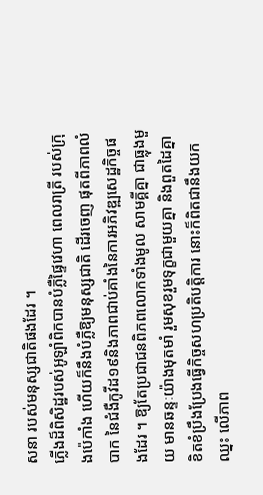សនា របស់មនុស្សជាតិផងដែរ ។
ភ្លើងដ៏ពិសិដ្ឋរបស់អូឡាំពិកបានបំភ្លឺផ្ទៃវេហា ពេលរាត្រី របស់ក្រុងប៉េកាំង ហើយក៏នឹងបំភ្លឺឱ្យមនុស្សជាតិ ដើរចេញ ផុតពីភាពលំបាក នៃជំងឺកូវីដ១៩និងភាពជាប់គាំងនៃការអភិវឌ្ឍសេដ្ឋកិច្ចផងដែរ ។ ឱ្យតែប្រជាជនពិភពលោកទាំងមូល សាមគ្គីគ្នា ជាធ្លុងមួយ មានឆន្ទៈយ៉ាងមុតមាំ រួមសុខរួមទុក្ខជាមួយគ្នា និងពួតដៃគ្នាខិតខំប្រឹងប្រែងធ្វើកិច្ចសហប្រតិបតិ្តការ នោះក៏ពិតជានឹងយកឈ្នះ លើភាព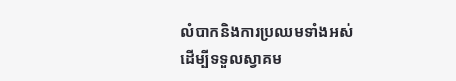លំបាកនិងការប្រឈមទាំងអស់ ដើម្បីទទួលស្វាគម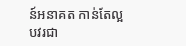ន៍អនាគត កាន់តែល្អបវរជា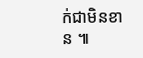ក់ជាមិនខាន ៕